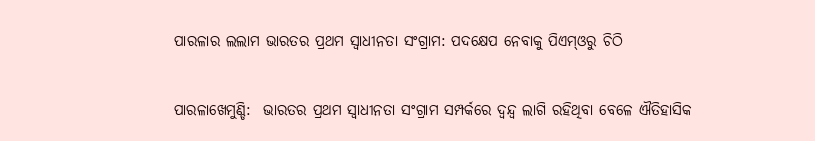ପାରଳାର ଲଲାମ ଭାରତର ପ୍ରଥମ ସ୍ବାଧୀନତା ସଂଗ୍ରାମ: ପଦ‌କ୍ଷେପ ନେବାକୁ ପିଏମ୍‌ଓରୁ ଚିଠି

ପାରଳାଖେମୁଣ୍ଡି:  ଭାରତର ପ୍ରଥମ ସ୍ବାଧୀନତା ସଂଗ୍ରାମ ସମ୍ପର୍କରେ ଦ୍ଵନ୍ଦ୍ଵ ଲାଗି ରହିଥିବା ବେଳେ ଐତିହାସିକ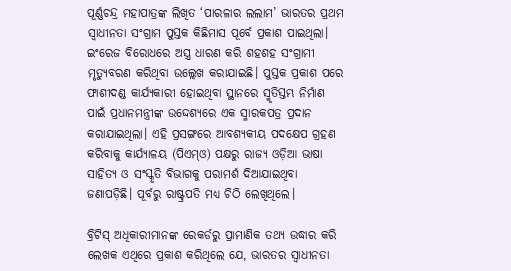ପୂର୍ଣ୍ଣଚନ୍ଦ୍ର ମହାପାତ୍ରଙ୍କ ଲିଖିତ ‘ପାରଳାର ଲଲାମ’ ଭାରତର ପ୍ରଥମ ସ୍ବାଧୀନତା ସଂଗ୍ରାମ ପୁସ୍ତକ କିଛିମାସ ପୂର୍ବେ ପ୍ରକାଶ ପାଇଥିଲା। ଇଂରେଜ ବିରୋଧରେ ଅସ୍ତ୍ର ଧାରଣ କରି ଶହଶହ ସଂଗ୍ରାମୀ ମୃତ୍ୟୁବରଣ କରିଥିବା ଉଲ୍ଲେଖ କରାଯାଇଛି। ପୁସ୍ତକ ପ୍ରକାଶ ପରେ ଫାଶୀଦଣ୍ଡ କାର୍ଯ୍ୟକାରୀ ହୋଇଥିବା ସ୍ଥାନରେ ସ୍ମୃତିସ୍ତମ୍ଭ ନିର୍ମାଣ ପାଇଁ ପ୍ରଧାନମନ୍ତ୍ରୀଙ୍କ ଉଦ୍ଦେଶ୍ୟରେ ଏକ ସ୍ମାରକପତ୍ର ପ୍ରଦାନ କରାଯାଇଥିଲା। ଏହି ପ୍ରସଙ୍ଗରେ ଆବଶ୍ୟକୀୟ ପଦକ୍ଷେପ ଗ୍ରହଣ କରିବାକୁ କାର୍ଯ୍ୟାଳୟ (ପିଏମ୍‌ଓ) ପକ୍ଷରୁ ରାଜ୍ୟ ଓଡ଼ିଆ ଭାଷା ସାହିତ୍ୟ ଓ ସଂସ୍କୃତି ବିଭାଗକୁ ପରାମର୍ଶ ଦିଆଯାଇଥିବା ଜଣାପଡ଼ିଛି। ପୂର୍ବରୁ ରାଷ୍ଟ୍ରପତି ମଧ୍ୟ ଚିଠି ଲେଖିଥିଲେ।

ବ୍ରିଟିସ୍‌ ଅଧିକାରୀମାନଙ୍କ ରେକର୍ଡରୁ ପ୍ରାମାଣିକ ତଥ୍ୟ ଉଦ୍ଧାର କରି ଲେଖକ ଏଥିରେ ପ୍ରକାଶ କରିଥିଲେ ଯେ, ଭାରତର ସ୍ବାଧୀନତା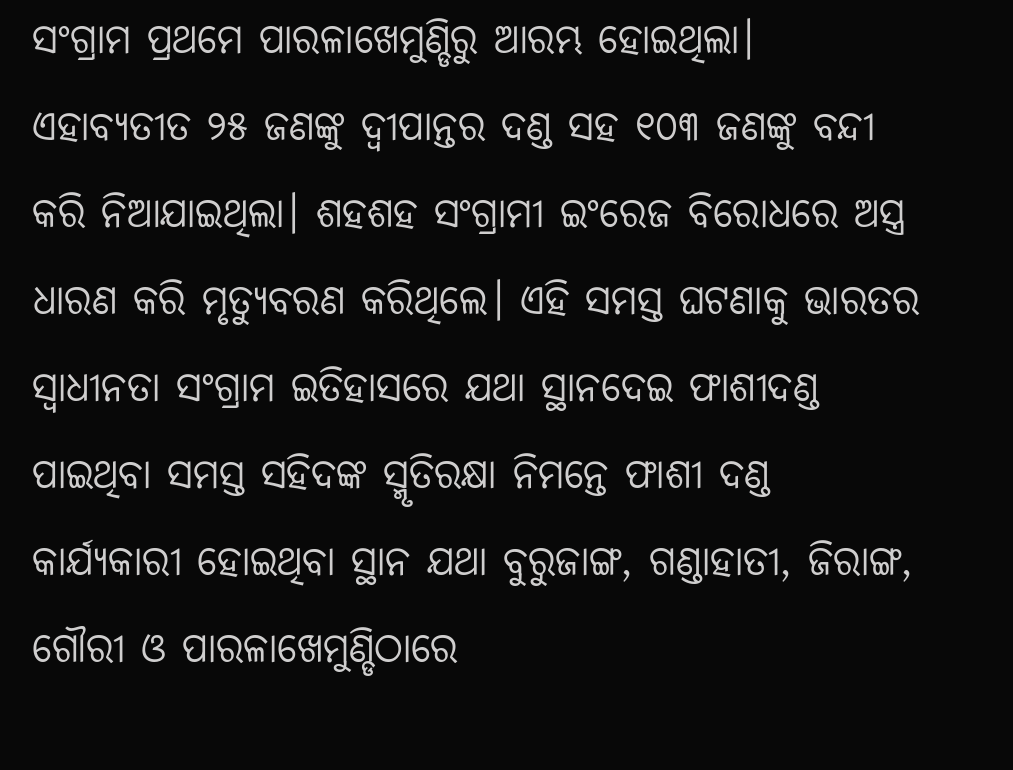ସଂଗ୍ରାମ ପ୍ରଥମେ ପାରଳାଖେମୁଣ୍ଡିରୁ ଆରମ୍ଭ ହୋଇଥିଲା। ଏହାବ୍ୟତୀତ ୨୫ ଜଣଙ୍କୁ ଦ୍ବୀପାନ୍ତର ଦଣ୍ଡ ସହ ୧୦୩ ଜଣଙ୍କୁ ବନ୍ଦୀ କରି ନିଆଯାଇଥିଲା। ଶହଶହ ସଂଗ୍ରାମୀ ଇଂରେଜ ବିରୋଧରେ ଅସ୍ତ୍ର ଧାରଣ କରି ମୃତ୍ୟୁବରଣ କରିଥିଲେ। ଏହି ସମସ୍ତ ଘଟଣାକୁ ଭାରତର ସ୍ବାଧୀନତା ସଂଗ୍ରାମ ଇତିହାସରେ ଯଥା ସ୍ଥାନଦେଇ ଫାଶୀଦଣ୍ଡ ପାଇଥିବା ସମସ୍ତ ସହିଦଙ୍କ ସ୍ମୃତିରକ୍ଷା ନିମନ୍ତେ ଫାଶୀ ଦଣ୍ଡ କାର୍ଯ୍ୟକାରୀ ହୋଇଥିବା ସ୍ଥାନ ଯଥା ବୁରୁଜାଙ୍ଗ, ଗଣ୍ଡାହାତୀ, ଜିରାଙ୍ଗ, ଗୌରୀ ଓ ପାରଳାଖେମୁଣ୍ଡିଠାରେ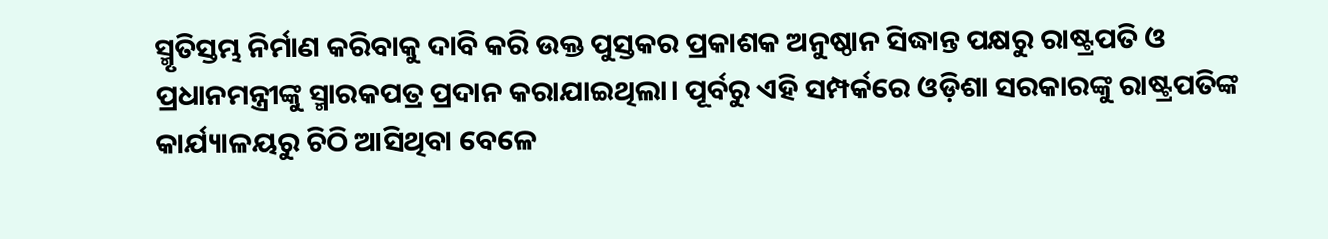ସ୍ମୃତିସ୍ତମ୍ଭ ନିର୍ମାଣ କରିବାକୁ ଦାବି କରି ଉକ୍ତ ପୁସ୍ତକର ପ୍ରକାଶକ ଅନୁଷ୍ଠାନ ସିଦ୍ଧାନ୍ତ ପକ୍ଷରୁ ରାଷ୍ଟ୍ରପତି ଓ ପ୍ରଧାନମନ୍ତ୍ରୀଙ୍କୁ ସ୍ମାରକପତ୍ର ପ୍ରଦାନ କରାଯାଇଥିଲା। ପୂର୍ବରୁ ଏହି ସମ୍ପର୍କରେ ଓଡ଼ିଶା ସରକାରଙ୍କୁ ରାଷ୍ଟ୍ରପତିଙ୍କ କାର୍ଯ୍ୟାଳୟରୁ ଚିଠି ଆସିଥିବା ବେଳେ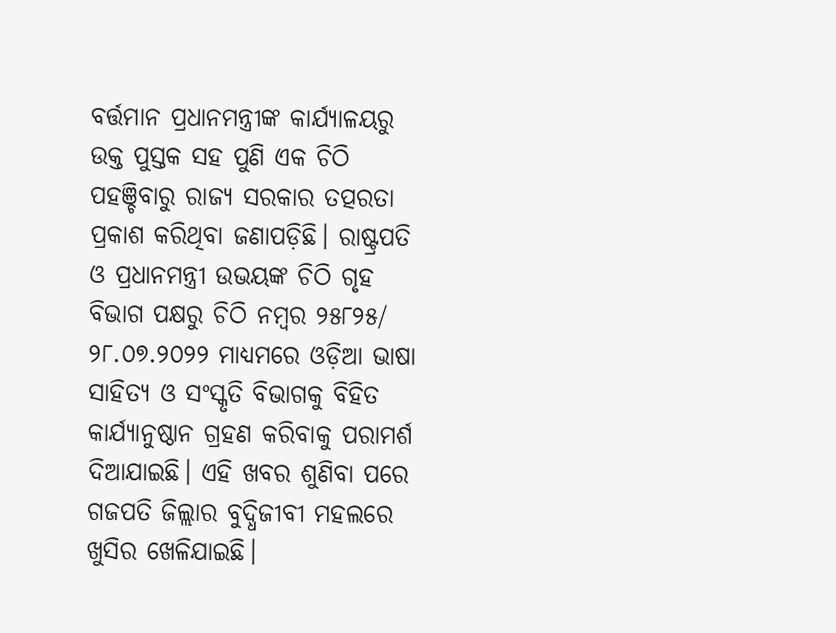ବର୍ତ୍ତମାନ ପ୍ରଧାନମନ୍ତ୍ରୀଙ୍କ କାର୍ଯ୍ୟାଳୟରୁ ଉକ୍ତ ପୁସ୍ତକ ସହ ପୁଣି ଏକ ଚିଠି ପହଞ୍ଚିବାରୁ ରାଜ୍ୟ ସରକାର ତତ୍ପରତା ପ୍ରକାଶ କରିଥିବା ଜଣାପଡ଼ିଛି। ରାଷ୍ଟ୍ରପତି ଓ ପ୍ରଧାନମନ୍ତ୍ରୀ ଉଭୟଙ୍କ ଚିଠି ଗୃହ ବିଭାଗ ପକ୍ଷରୁ ଚିଠି ନମ୍ବର ୨୫୮୨୫/ ୨୮.୦୭.୨୦୨୨ ମାଧ୍ୟମରେ ଓଡ଼ିଆ ଭାଷା ସାହିତ୍ୟ ଓ ସଂସ୍କୃତି ବିଭାଗକୁ ବିହିତ କାର୍ଯ୍ୟାନୁଷ୍ଠାନ ଗ୍ରହଣ କରିବାକୁ ପରାମର୍ଶ ଦିଆଯାଇଛି। ଏହି ଖବର ଶୁଣିବା ପରେ ଗଜପତି ଜିଲ୍ଲାର ବୁଦ୍ଧିଜୀବୀ ମହଲରେ ଖୁସିର ଖେଳିଯାଇଛି।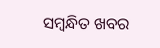ସମ୍ବନ୍ଧିତ ଖବର